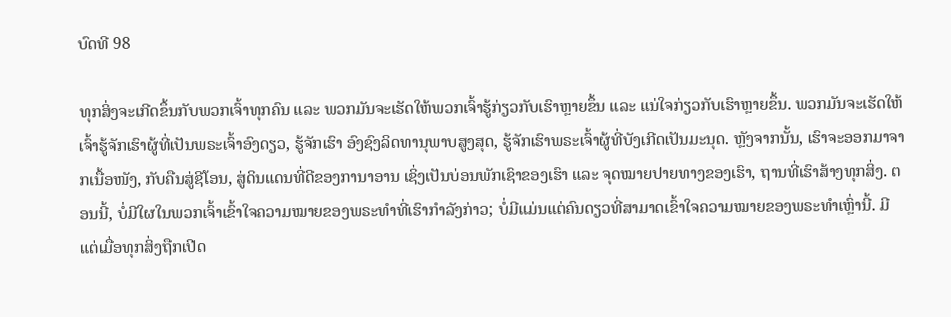ບົດທີ 98

ທຸກສິ່ງຈະເກີດຂຶ້ນກັບພວກເຈົ້າທຸກຄົນ ແລະ ພວກມັນຈະເຮັດໃຫ້ພວກເຈົ້າຮູ້ກ່ຽວກັບເຮົາຫຼາຍຂຶ້ນ ແລະ ແນ່ໃຈກ່ຽວກັບເຮົາຫຼາຍຂຶ້ນ. ພວກມັນຈະເຮັດໃຫ້ເຈົ້າຮູ້ຈັກເຮົາຜູ້ທີ່ເປັນພຣະເຈົ້າອົງດຽວ, ຮູ້ຈັກເຮົາ ອົງຊົງລິດທານຸພາບສູງສຸດ, ຮູ້ຈັກເຮົາພຣະເຈົ້າຜູ້ທີ່ບັງເກີດເປັນມະນຸດ. ຫຼັງຈາກນັ້ນ, ເຮົາຈະອອກມາຈາກເນື້ອໜັງ, ກັບຄືນສູ່ຊີໂອນ, ສູ່ດິນແດນທີ່ດີຂອງການາອານ ເຊິ່ງເປັນບ່ອນພັກເຊົາຂອງເຮົາ ແລະ ຈຸດໝາຍປາຍທາງຂອງເຮົາ, ຖານທີ່ເຮົາສ້າງທຸກສິ່ງ. ຕອນນີ້, ບໍ່ມີໃຜໃນພວກເຈົ້າເຂົ້າໃຈຄວາມໝາຍຂອງພຣະທຳທີ່ເຮົາກຳລັງກ່າວ; ບໍ່ມີແມ່ນແຕ່ຄົນດຽວທີ່ສາມາດເຂົ້າໃຈຄວາມໝາຍຂອງພຣະທຳເຫຼົ່ານີ້. ມີແຕ່ເມື່ອທຸກສິ່ງຖືກເປີດ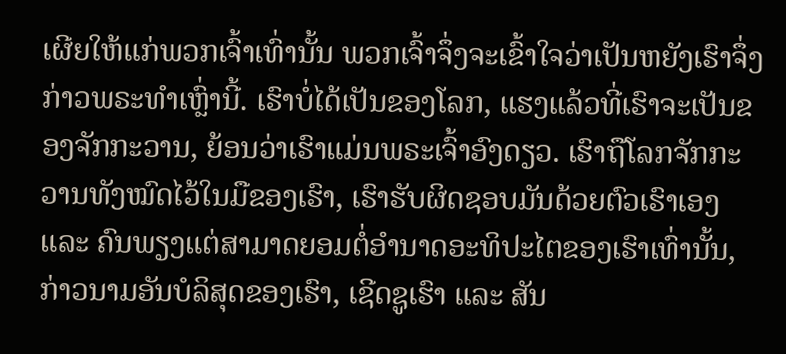ເຜີຍໃຫ້ແກ່ພວກເຈົ້າເທົ່ານັ້ນ ພວກເຈົ້າຈຶ່ງຈະເຂົ້າໃຈວ່າເປັນຫຍັງເຮົາຈຶ່ງກ່າວພຣະທຳເຫຼົ່ານີ້. ເຮົາບໍ່ໄດ້ເປັນຂອງໂລກ, ແຮງແລ້ວທີ່ເຮົາຈະເປັນຂອງຈັກກະວານ, ຍ້ອນວ່າເຮົາແມ່ນພຣະເຈົ້າອົງດຽວ. ເຮົາຖືໂລກຈັກກະວານທັງໝົດໄວ້ໃນມືຂອງເຮົາ, ເຮົາຮັບຜິດຊອບມັນດ້ວຍຕົວເຮົາເອງ ແລະ ຄົນພຽງແຕ່ສາມາດຍອມຕໍ່ອຳນາດອະທິປະໄຕຂອງເຮົາເທົ່ານັ້ນ, ກ່າວນາມອັນບໍລິສຸດຂອງເຮົາ, ເຊີດຊູເຮົາ ແລະ ສັນ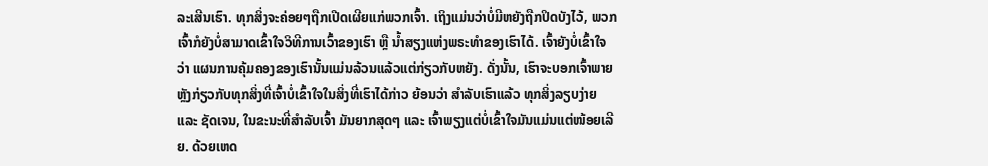ລະເສີນເຮົາ. ທຸກສິ່ງຈະຄ່ອຍໆຖືກເປີດເຜີຍແກ່ພວກເຈົ້າ. ເຖິງແມ່ນວ່າບໍ່ມີຫຍັງຖືກປິດບັງໄວ້, ພວກເຈົ້າກໍຍັງບໍ່ສາມາດເຂົ້າໃຈວິທີການເວົ້າຂອງເຮົາ ຫຼື ນ້ຳສຽງແຫ່ງພຣະທຳຂອງເຮົາໄດ້. ເຈົ້າຍັງບໍ່ເຂົ້າໃຈວ່າ ແຜນການຄຸ້ມຄອງຂອງເຮົານັ້ນແມ່ນລ້ວນແລ້ວແຕ່ກ່ຽວກັບຫຍັງ. ດັ່ງນັ້ນ, ເຮົາຈະບອກເຈົ້າພາຍຫຼັງກ່ຽວກັບທຸກສິ່ງທີ່ເຈົ້າບໍ່ເຂົ້າໃຈໃນສິ່ງທີ່ເຮົາໄດ້ກ່າວ ຍ້ອນວ່າ ສຳລັບເຮົາແລ້ວ ທຸກສິ່ງລຽບງ່າຍ ແລະ ຊັດເຈນ, ໃນຂະນະທີ່ສຳລັບເຈົ້າ ມັນຍາກສຸດໆ ແລະ ເຈົ້າພຽງແຕ່ບໍ່ເຂົ້າໃຈມັນແມ່ນແຕ່ໜ້ອຍເລີຍ. ດ້ວຍເຫດ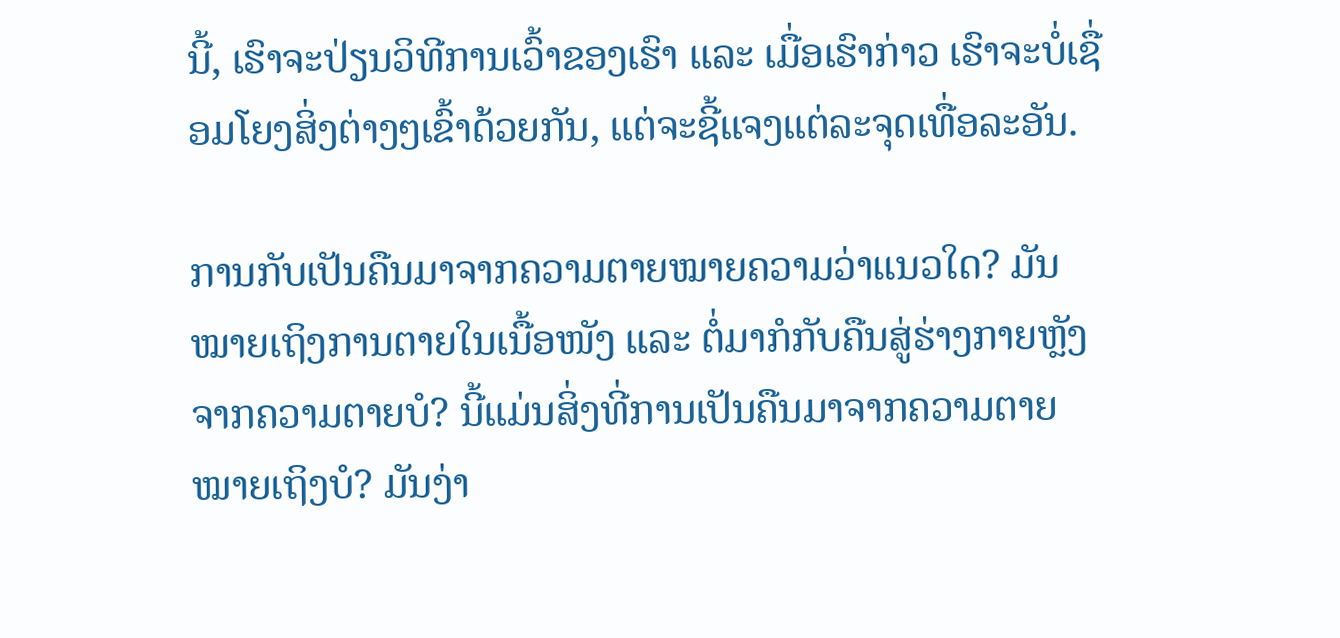ນີ້, ເຮົາຈະປ່ຽນວິທີການເວົ້າຂອງເຮົາ ແລະ ເມື່ອເຮົາກ່າວ ເຮົາຈະບໍ່ເຊື່ອມໂຍງສິ່ງຕ່າງໆເຂົ້າດ້ວຍກັນ, ແຕ່ຈະຊີ້ແຈງແຕ່ລະຈຸດເທື່ອລະອັນ.

ການກັບເປັນຄືນມາຈາກຄວາມຕາຍໝາຍຄວາມວ່າແນວໃດ? ມັນໝາຍເຖິງການຕາຍໃນເນື້ອໜັງ ແລະ ຕໍ່ມາກໍກັບຄືນສູ່ຮ່າງກາຍຫຼັງຈາກຄວາມຕາຍບໍ? ນີ້ແມ່ນສິ່ງທີ່ການເປັນຄືນມາຈາກຄວາມຕາຍໝາຍເຖິງບໍ? ມັນງ່າ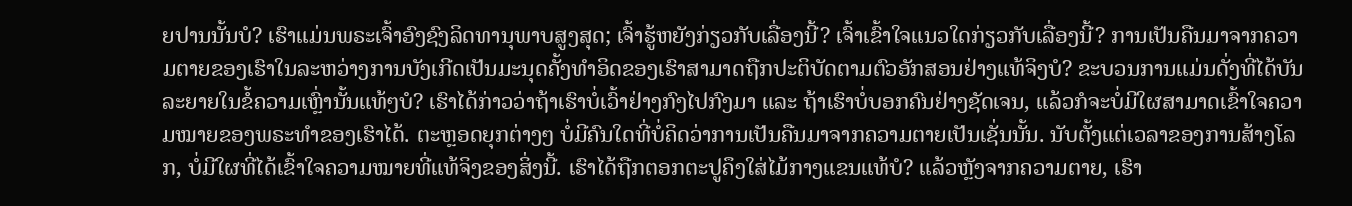ຍປານນັ້ນບໍ? ເຮົາແມ່ນພຣະເຈົ້າອົງຊົງລິດທານຸພາບສູງສຸດ; ເຈົ້າຮູ້ຫຍັງກ່ຽວກັບເລື່ອງນີ້? ເຈົ້າເຂົ້າໃຈແນວໃດກ່ຽວກັບເລື່ອງນີ້? ການເປັນຄືນມາຈາກຄວາມຕາຍຂອງເຮົາໃນລະຫວ່າງການບັງເກີດເປັນມະນຸດຄັ້ງທຳອິດຂອງເຮົາສາມາດຖືກປະຕິບັດຕາມຕົວອັກສອນຢ່າງແທ້ຈິງບໍ? ຂະບວນການແມ່ນດັ່ງທີ່ໄດ້ບັນລະຍາຍໃນຂໍ້ຄວາມເຫຼົ່ານັ້ນແທ້ໆບໍ? ເຮົາໄດ້ກ່າວວ່າຖ້າເຮົາບໍ່ເວົ້າຢ່າງກົງໄປກົງມາ ແລະ ຖ້າເຮົາບໍ່ບອກຄົນຢ່າງຊັດເຈນ, ແລ້ວກໍຈະບໍ່ມີໃຜສາມາດເຂົ້າໃຈຄວາມໝາຍຂອງພຣະທຳຂອງເຮົາໄດ້. ຕະຫຼອດຍຸກຕ່າງໆ ບໍ່ມີຄົນໃດທີ່ບໍ່ຄິດວ່າການເປັນຄືນມາຈາກຄວາມຕາຍເປັນເຊັ່ນນັ້ນ. ນັບຕັ້ງແຕ່ເວລາຂອງການສ້າງໂລກ, ບໍ່ມີໃຜທີ່ໄດ້ເຂົ້າໃຈຄວາມໝາຍທີ່ແທ້ຈິງຂອງສິ່ງນີ້. ເຮົາໄດ້ຖືກຕອກຕະປູຄຶງໃສ່ໄມ້ກາງແຂນແທ້ບໍ? ແລ້ວຫຼັງຈາກຄວາມຕາຍ, ເຮົາ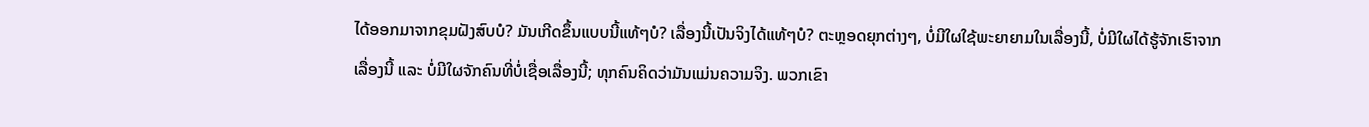ໄດ້ອອກມາຈາກຂຸມຝັງສົບບໍ? ມັນເກີດຂຶ້ນແບບນີ້ແທ້ໆບໍ? ເລື່ອງນີ້ເປັນຈິງໄດ້ແທ້ໆບໍ? ຕະຫຼອດຍຸກຕ່າງໆ, ບໍ່ມີໃຜໃຊ້ພະຍາຍາມໃນເລື່ອງນີ້, ບໍ່ມີໃຜໄດ້ຮູ້ຈັກເຮົາຈາກເລື່ອງນີ້ ແລະ ບໍ່ມີໃຜຈັກຄົນທີ່ບໍ່ເຊື່ອເລື່ອງນີ້; ທຸກຄົນຄິດວ່າມັນແມ່ນຄວາມຈິງ. ພວກເຂົາ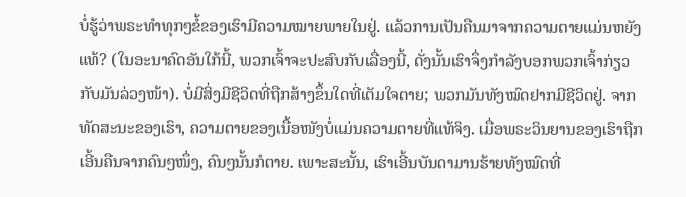ບໍ່ຮູ້ວ່າພຣະທຳທຸກໆຂໍ້ຂອງເຮົາມີຄວາມໝາຍພາຍໃນຢູ່. ແລ້ວການເປັນຄືນມາຈາກຄວາມຕາຍແມ່ນຫຍັງແທ້? (ໃນອະນາຄົດອັນໃກ້ນີ້, ພວກເຈົ້າຈະປະສົບກັບເລື່ອງນີ້, ດັ່ງນັ້ນເຮົາຈຶ່ງກຳລັງບອກພວກເຈົ້າກ່ຽວກັບມັນລ່ວງໜ້າ). ບໍ່ມີສິ່ງມີຊີວິດທີ່ຖືກສ້າງຂຶ້ນໃດທີ່ເຕັມໃຈຕາຍ; ພວກມັນທັງໝົດຢາກມີຊີວິດຢູ່. ຈາກທັດສະນະຂອງເຮົາ, ຄວາມຕາຍຂອງເນື້ອໜັງບໍ່ແມ່ນຄວາມຕາຍທີ່ແທ້ຈິງ. ເມື່ອພຣະວິນຍານຂອງເຮົາຖືກເອີ້ນຄືນຈາກຄົນໆໜຶ່ງ, ຄົນໆນັ້ນກໍຕາຍ. ເພາະສະນັ້ນ, ເຮົາເອີ້ນບັນດາມານຮ້າຍທັງໝົດທີ່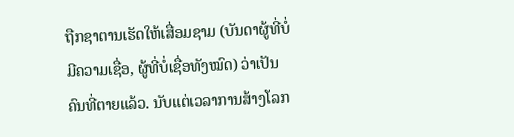ຖືກຊາຕານເຮັດໃຫ້ເສື່ອມຊາມ (ບັນດາຜູ້ທີ່ບໍ່ມີຄວາມເຊື່ອ, ຜູ້ທີ່ບໍ່ເຊື່ອທັງໝົດ) ວ່າເປັນ ຄົນທີ່ຕາຍແລ້ວ. ນັບແຕ່ເວລາການສ້າງໂລກ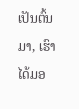ເປັນຕົ້ນມາ, ເຮົາໄດ້ມອ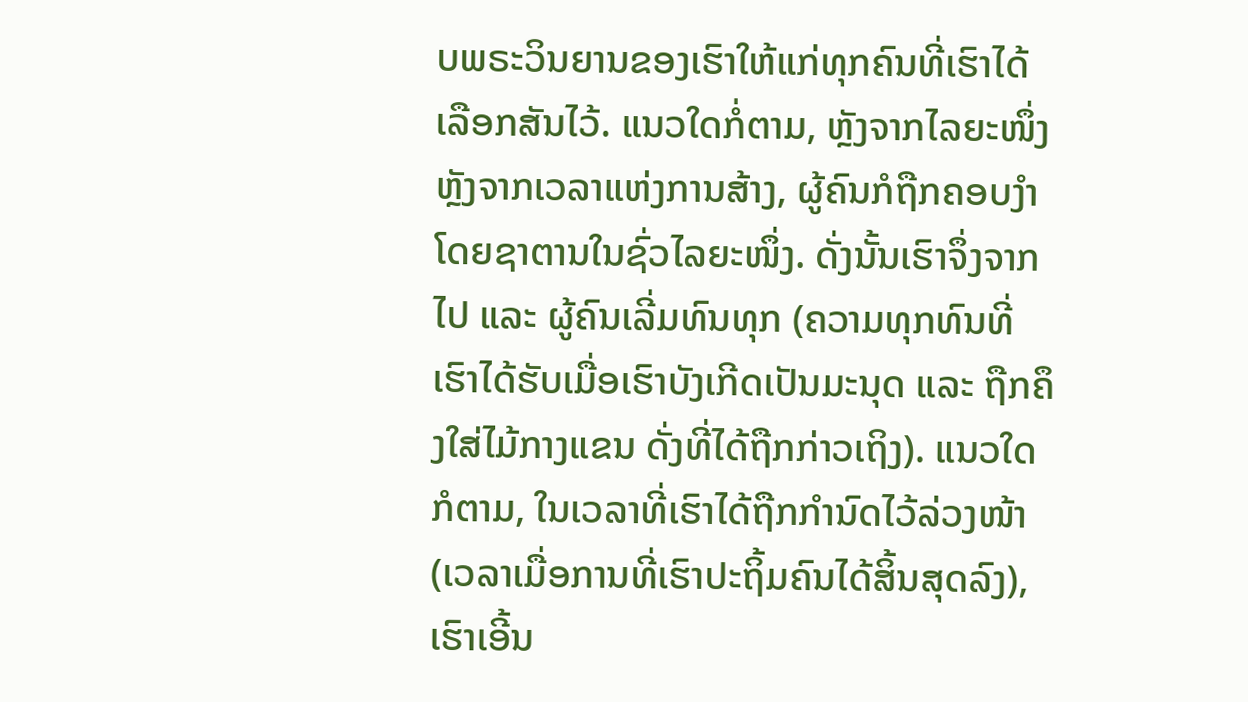ບພຣະວິນຍານຂອງເຮົາໃຫ້ແກ່ທຸກຄົນທີ່ເຮົາໄດ້ເລືອກສັນໄວ້. ແນວໃດກໍ່ຕາມ, ຫຼັງຈາກໄລຍະໜຶ່ງຫຼັງຈາກເວລາແຫ່ງການສ້າງ, ຜູ້ຄົນກໍຖືກຄອບງຳໂດຍຊາຕານໃນຊົ່ວໄລຍະໜຶ່ງ. ດັ່ງນັ້ນເຮົາຈຶ່ງຈາກໄປ ແລະ ຜູ້ຄົນເລີ່ມທົນທຸກ (ຄວາມທຸກທົນທີ່ເຮົາໄດ້ຮັບເມື່ອເຮົາບັງເກີດເປັນມະນຸດ ແລະ ຖືກຄຶງໃສ່ໄມ້ກາງແຂນ ດັ່ງທີ່ໄດ້ຖືກກ່າວເຖິງ). ແນວໃດກໍຕາມ, ໃນເວລາທີ່ເຮົາໄດ້ຖືກກຳນົດໄວ້ລ່ວງໜ້າ (ເວລາເມື່ອການທີ່ເຮົາປະຖິ້ມຄົນໄດ້ສິ້ນສຸດລົງ), ເຮົາເອີ້ນ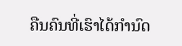ຄືນຄົນທີ່ເຮົາໄດ້ກຳນົດ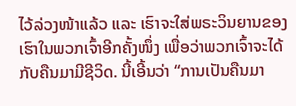ໄວ້ລ່ວງໜ້າແລ້ວ ແລະ ເຮົາຈະໃສ່ພຣະວິນຍານຂອງເຮົາໃນພວກເຈົ້າອີກຄັ້ງໜຶ່ງ ເພື່ອວ່າພວກເຈົ້າຈະໄດ້ກັບຄືນມາມີຊີວິດ. ນີ້ເອີ້ນວ່າ “ການເປັນຄືນມາ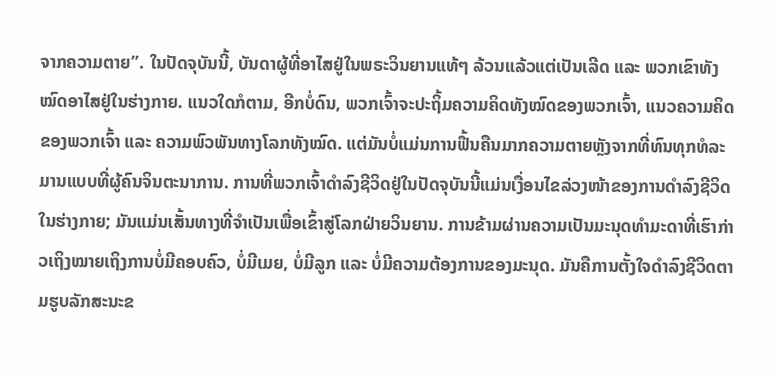ຈາກຄວາມຕາຍ”. ໃນປັດຈຸບັນນີ້, ບັນດາຜູ້ທີ່ອາໄສຢູ່ໃນພຣະວິນຍານແທ້ໆ ລ້ວນແລ້ວແຕ່ເປັນເລີດ ແລະ ພວກເຂົາທັງໝົດອາໄສຢູ່ໃນຮ່າງກາຍ. ແນວໃດກໍຕາມ, ອີກບໍ່ດົນ, ພວກເຈົ້າຈະປະຖິ້ມຄວາມຄິດທັງໝົດຂອງພວກເຈົ້າ, ແນວຄວາມຄິດຂອງພວກເຈົ້າ ແລະ ຄວາມພົວພັນທາງໂລກທັງໝົດ. ແຕ່ມັນບໍ່ແມ່ນການຟື້ນຄືນມາກຄວາມຕາຍຫຼັງຈາກທີ່ທົນທຸກທໍລະມານແບບທີ່ຜູ້ຄົນຈິນຕະນາການ. ການທີ່ພວກເຈົ້າດຳລົງຊີວິດຢູ່ໃນປັດຈຸບັນນີ້ແມ່ນເງື່ອນໄຂລ່ວງໜ້າຂອງການດຳລົງຊີວິດໃນຮ່າງກາຍ; ມັນແມ່ນເສັ້ນທາງທີ່ຈຳເປັນເພື່ອເຂົ້າສູ່ໂລກຝ່າຍວິນຍານ. ການຂ້າມຜ່ານຄວາມເປັນມະນຸດທຳມະດາທີ່ເຮົາກ່າວເຖິງໝາຍເຖິງການບໍ່ມີຄອບຄົວ, ບໍ່ມີເມຍ, ບໍ່ມີລູກ ແລະ ບໍ່ມີຄວາມຕ້ອງການຂອງມະນຸດ. ມັນຄືການຕັ້ງໃຈດຳລົງຊີວິດຕາມຮູບລັກສະນະຂ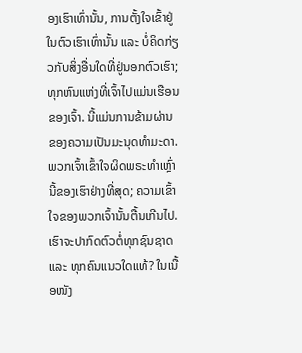ອງເຮົາເທົ່ານັ້ນ, ການຕັ້ງໃຈເຂົ້າຢູ່ໃນຕົວເຮົາເທົ່ານັ້ນ ແລະ ບໍ່ຄິດກ່ຽວກັບສິ່ງອື່ນໃດທີ່ຢູ່ນອກຕົວເຮົາ; ທຸກຫົນແຫ່ງທີ່ເຈົ້າໄປແມ່ນເຮືອນຂອງເຈົ້າ. ນີ້ແມ່ນການຂ້າມຜ່ານຂອງຄວາມເປັນມະນຸດທຳມະດາ. ພວກເຈົ້າເຂົ້າໃຈຜິດພຣະທຳເຫຼົ່ານີ້ຂອງເຮົາຢ່າງທີ່ສຸດ; ຄວາມເຂົ້າໃຈຂອງພວກເຈົ້ານັ້ນຕື້ນເກີນໄປ. ເຮົາຈະປາກົດຕົວຕໍ່ທຸກຊົນຊາດ ແລະ ທຸກຄົນແນວໃດແທ້? ໃນເນື້ອໜັງ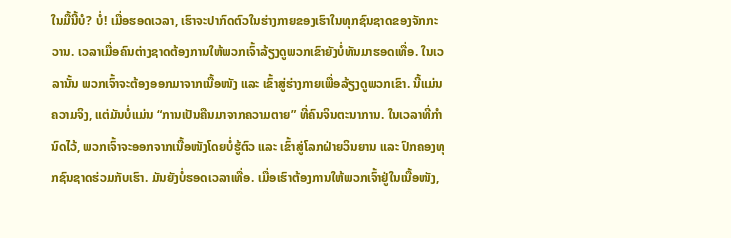ໃນມື້ນີ້ບໍ? ບໍ່! ເມື່ອຮອດເວລາ, ເຮົາຈະປາກົດຕົວໃນຮ່າງກາຍຂອງເຮົາໃນທຸກຊົນຊາດຂອງຈັກກະວານ. ເວລາເມື່ອຄົນຕ່າງຊາດຕ້ອງການໃຫ້ພວກເຈົ້າລ້ຽງດູພວກເຂົາຍັງບໍ່ທັນມາຮອດເທື່ອ. ໃນເວລານັ້ນ ພວກເຈົ້າຈະຕ້ອງອອກມາຈາກເນື້ອໜັງ ແລະ ເຂົ້າສູ່ຮ່າງກາຍເພື່ອລ້ຽງດູພວກເຂົາ. ນີ້ແມ່ນຄວາມຈິງ, ແຕ່ມັນບໍ່ແມ່ນ “ການເປັນຄືນມາຈາກຄວາມຕາຍ” ທີ່ຄົນຈິນຕະນາການ. ໃນເວລາທີ່ກຳນົດໄວ້, ພວກເຈົ້າຈະອອກຈາກເນື້ອໜັງໂດຍບໍ່ຮູ້ຕົວ ແລະ ເຂົ້າສູ່ໂລກຝ່າຍວິນຍານ ແລະ ປົກຄອງທຸກຊົນຊາດຮ່ວມກັບເຮົາ. ມັນຍັງບໍ່ຮອດເວລາເທື່ອ. ເມື່ອເຮົາຕ້ອງການໃຫ້ພວກເຈົ້າຢູ່ໃນເນື້ອໜັງ,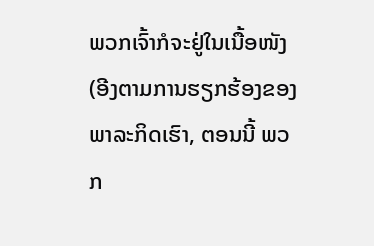ພວກເຈົ້າກໍຈະຢູ່ໃນເນື້ອໜັງ (ອີງຕາມການຮຽກຮ້ອງຂອງພາລະກິດເຮົາ, ຕອນນີ້ ພວກ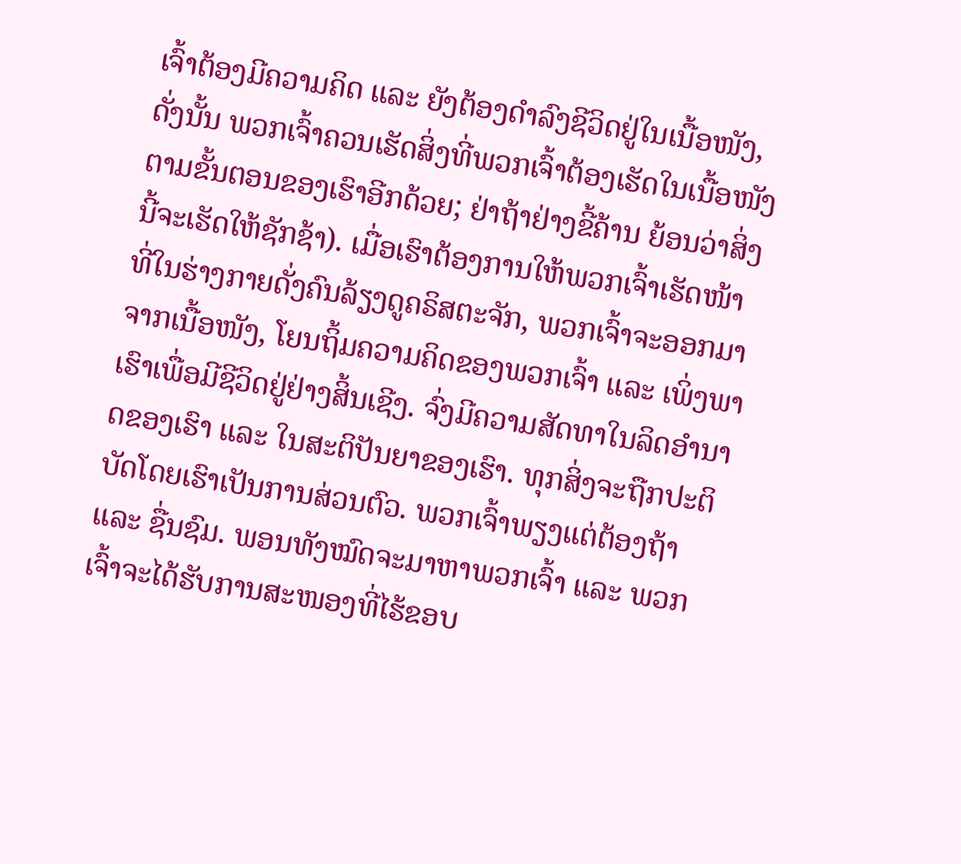ເຈົ້າຕ້ອງມີຄວາມຄິດ ແລະ ຍັງຕ້ອງດຳລົງຊີວິດຢູ່ໃນເນື້ອໜັງ, ດັ່ງນັ້ນ ພວກເຈົ້າຄວນເຮັດສິ່ງທີ່ພວກເຈົ້າຕ້ອງເຮັດໃນເນື້ອໜັງຕາມຂັ້ນຕອນຂອງເຮົາອີກດ້ວຍ; ຢ່າຖ້າຢ່າງຂີ້ຄ້ານ ຍ້ອນວ່າສິ່ງນີ້ຈະເຮັດໃຫ້ຊັກຊ້າ). ເມື່ອເຮົາຕ້ອງການໃຫ້ພວກເຈົ້າເຮັດໜ້າທີ່ໃນຮ່າງກາຍດັ່ງຄົນລ້ຽງດູຄຣິສຕະຈັກ, ພວກເຈົ້າຈະອອກມາຈາກເນື້ອໜັງ, ໂຍນຖິ້ມຄວາມຄິດຂອງພວກເຈົ້າ ແລະ ເພິ່ງພາເຮົາເພື່ອມີຊີວິດຢູ່ຢ່າງສິ້ນເຊີງ. ຈົ່ງມີຄວາມສັດທາໃນລິດອຳນາດຂອງເຮົາ ແລະ ໃນສະຕິປັນຍາຂອງເຮົາ. ທຸກສິ່ງຈະຖືກປະຕິບັດໂດຍເຮົາເປັນການສ່ວນຕົວ. ພວກເຈົ້າພຽງແຕ່ຕ້ອງຖ້າ ແລະ ຊື່ນຊົມ. ພອນທັງໝົດຈະມາຫາພວກເຈົ້າ ແລະ ພວກເຈົ້າຈະໄດ້ຮັບການສະໜອງທີ່ໄຮ້ຂອບ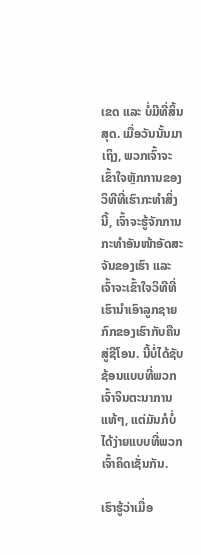ເຂດ ແລະ ບໍ່ມີທີ່ສິ້ນສຸດ. ເມື່ອວັນນັ້ນມາເຖິງ, ພວກເຈົ້າຈະເຂົ້າໃຈຫຼັກການຂອງວິທີທີ່ເຮົາກະທຳສິ່ງນີ້, ເຈົ້າຈະຮູ້ຈັກການກະທຳອັນໜ້າອັດສະຈັນຂອງເຮົາ ແລະ ເຈົ້າຈະເຂົ້າໃຈວິທີທີ່ເຮົານຳເອົາລູກຊາຍກົກຂອງເຮົາກັບຄືນສູ່ຊີໂອນ. ນີ້ບໍ່ໄດ້ຊັບຊ້ອນແບບທີ່ພວກເຈົ້າຈິນຕະນາການແທ້ໆ, ແຕ່ມັນກໍບໍ່ໄດ້ງ່າຍແບບທີ່ພວກເຈົ້າຄິດເຊັ່ນກັນ.

ເຮົາຮູ້ວ່າເມື່ອ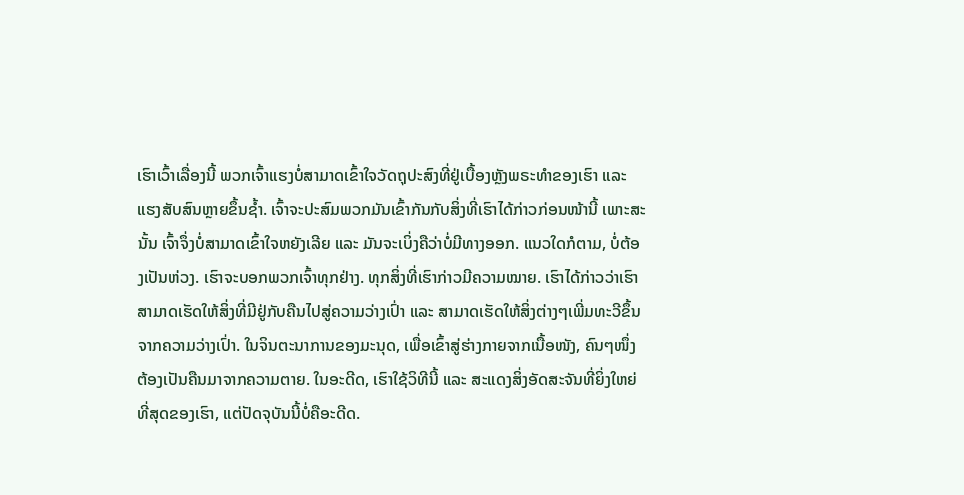ເຮົາເວົ້າເລື່ອງນີ້ ພວກເຈົ້າແຮງບໍ່ສາມາດເຂົ້າໃຈວັດຖຸປະສົງທີ່ຢູ່ເບື້ອງຫຼັງພຣະທຳຂອງເຮົາ ແລະ ແຮງສັບສົນຫຼາຍຂຶ້ນຊ້ຳ. ເຈົ້າຈະປະສົມພວກມັນເຂົ້າກັນກັບສິ່ງທີ່ເຮົາໄດ້ກ່າວກ່ອນໜ້ານີ້ ເພາະສະນັ້ນ ເຈົ້າຈຶ່ງບໍ່ສາມາດເຂົ້າໃຈຫຍັງເລີຍ ແລະ ມັນຈະເບິ່ງຄືວ່າບໍ່ມີທາງອອກ. ແນວໃດກໍຕາມ, ບໍ່ຕ້ອງເປັນຫ່ວງ. ເຮົາຈະບອກພວກເຈົ້າທຸກຢ່າງ. ທຸກສິ່ງທີ່ເຮົາກ່າວມີຄວາມໝາຍ. ເຮົາໄດ້ກ່າວວ່າເຮົາສາມາດເຮັດໃຫ້ສິ່ງທີ່ມີຢູ່ກັບຄືນໄປສູ່ຄວາມວ່າງເປົ່າ ແລະ ສາມາດເຮັດໃຫ້ສິ່ງຕ່າງໆເພີ່ມທະວີຂຶ້ນຈາກຄວາມວ່າງເປົ່າ. ໃນຈິນຕະນາການຂອງມະນຸດ, ເພື່ອເຂົ້າສູ່ຮ່າງກາຍຈາກເນື້ອໜັງ, ຄົນໆໜຶ່ງຕ້ອງເປັນຄືນມາຈາກຄວາມຕາຍ. ໃນອະດີດ, ເຮົາໃຊ້ວິທີນີ້ ແລະ ສະແດງສິ່ງອັດສະຈັນທີ່ຍິ່ງໃຫຍ່ທີ່ສຸດຂອງເຮົາ, ແຕ່ປັດຈຸບັນນີ້ບໍ່ຄືອະດີດ.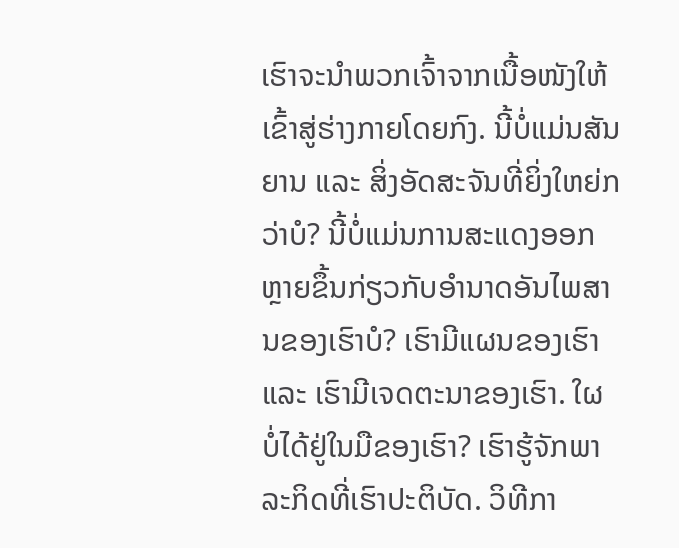ເຮົາຈະນໍາພວກເຈົ້າຈາກເນື້ອໜັງໃຫ້ເຂົ້າສູ່ຮ່າງກາຍໂດຍກົງ. ນີ້ບໍ່ແມ່ນສັນຍານ ແລະ ສິ່ງອັດສະຈັນທີ່ຍິ່ງໃຫຍ່ກວ່າບໍ? ນີ້ບໍ່ແມ່ນການສະແດງອອກຫຼາຍຂຶ້ນກ່ຽວກັບອຳນາດອັນໄພສານຂອງເຮົາບໍ? ເຮົາມີແຜນຂອງເຮົາ ແລະ ເຮົາມີເຈດຕະນາຂອງເຮົາ. ໃຜບໍ່ໄດ້ຢູ່ໃນມືຂອງເຮົາ? ເຮົາຮູ້ຈັກພາລະກິດທີ່ເຮົາປະຕິບັດ. ວິທີກາ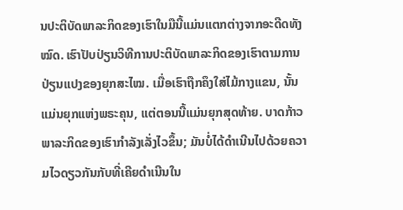ນປະຕິບັດພາລະກິດຂອງເຮົາໃນມືນີ້ແມ່ນແຕກຕ່າງຈາກອະດີດທັງໝົດ. ເຮົາປັບປ່ຽນວິທີການປະຕິບັດພາລະກິດຂອງເຮົາຕາມການປ່ຽນແປງຂອງຍຸກສະໄໝ. ເມື່ອເຮົາຖືກຄຶງໃສ່ໄມ້ກາງແຂນ, ນັ້ນແມ່ນຍຸກແຫ່ງພຣະຄຸນ, ແຕ່ຕອນນີ້ແມ່ນຍຸກສຸດທ້າຍ. ບາດກ້າວພາລະກິດຂອງເຮົາກຳລັງເລັ່ງໄວຂຶ້ນ; ມັນບໍ່ໄດ້ດຳເນີນໄປດ້ວຍຄວາມໄວດຽວກັນກັບທີ່ເຄີຍດຳເນີນໃນ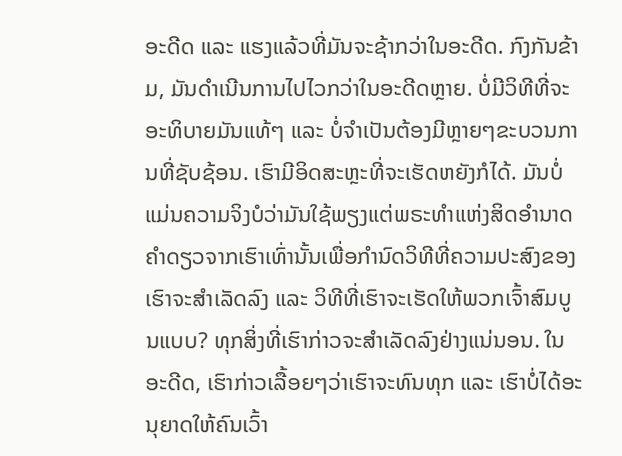ອະດີດ ແລະ ແຮງແລ້ວທີ່ມັນຈະຊ້າກວ່າໃນອະດີດ. ກົງກັນຂ້າມ, ມັນດຳເນີນການໄປໄວກວ່າໃນອະດີດຫຼາຍ. ບໍ່ມີວິທີທີ່ຈະອະທິບາຍມັນແທ້ໆ ແລະ ບໍ່ຈຳເປັນຕ້ອງມີຫຼາຍໆຂະບວນການທີ່ຊັບຊ້ອນ. ເຮົາມີອິດສະຫຼະທີ່ຈະເຮັດຫຍັງກໍໄດ້. ມັນບໍ່ແມ່ນຄວາມຈິງບໍວ່າມັນໃຊ້ພຽງແຕ່ພຣະທຳແຫ່ງສິດອຳນາດຄຳດຽວຈາກເຮົາເທົ່ານັ້ນເພື່ອກຳນົດວິທີທີ່ຄວາມປະສົງຂອງເຮົາຈະສຳເລັດລົງ ແລະ ວິທີທີ່ເຮົາຈະເຮັດໃຫ້ພວກເຈົ້າສົມບູນແບບ? ທຸກສິ່ງທີ່ເຮົາກ່າວຈະສຳເລັດລົງຢ່າງແນ່ນອນ. ໃນອະດີດ, ເຮົາກ່າວເລື້ອຍໆວ່າເຮົາຈະທົນທຸກ ແລະ ເຮົາບໍ່ໄດ້ອະນຸຍາດໃຫ້ຄົນເວົ້າ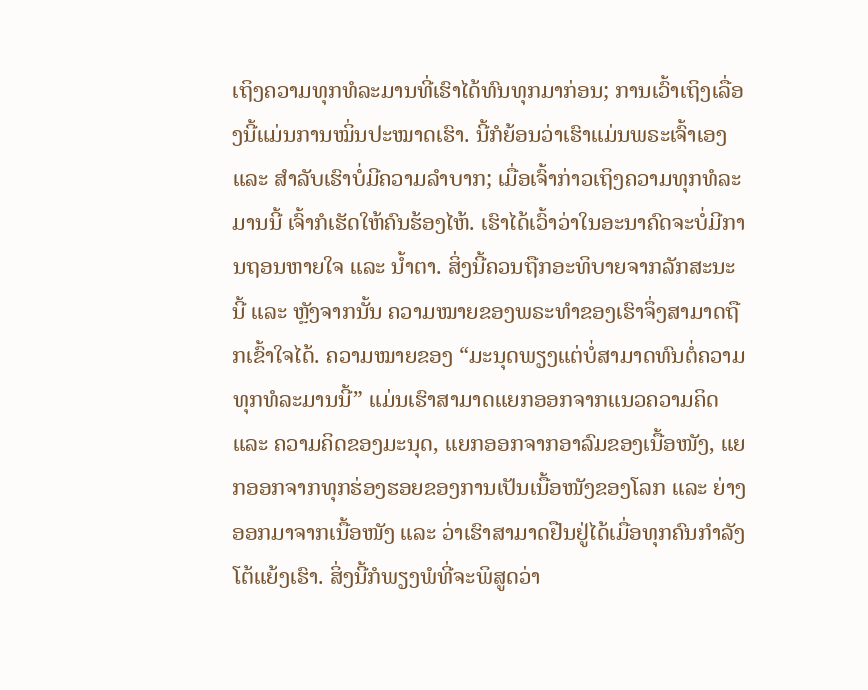ເຖິງຄວາມທຸກທໍລະມານທີ່ເຮົາໄດ້ທົນທຸກມາກ່ອນ; ການເວົ້າເຖິງເລື່ອງນີ້ແມ່ນການໝິ່ນປະໝາດເຮົາ. ນີ້ກໍຍ້ອນວ່າເຮົາແມ່ນພຣະເຈົ້າເອງ ແລະ ສຳລັບເຮົາບໍ່ມີຄວາມລຳບາກ; ເມື່ອເຈົ້າກ່າວເຖິງຄວາມທຸກທໍລະມານນີ້ ເຈົ້າກໍເຮັດໃຫ້ຄົນຮ້ອງໄຫ້. ເຮົາໄດ້ເວົ້າວ່າໃນອະນາຄົດຈະບໍ່ມີການຖອນຫາຍໃຈ ແລະ ນ້ຳຕາ. ສິ່ງນີ້ຄວນຖືກອະທິບາຍຈາກລັກສະນະນີ້ ແລະ ຫຼັງຈາກນັ້ນ ຄວາມໝາຍຂອງພຣະທຳຂອງເຮົາຈຶ່ງສາມາດຖືກເຂົ້າໃຈໄດ້. ຄວາມໝາຍຂອງ “ມະນຸດພຽງແຕ່ບໍ່ສາມາດທົນຕໍ່ຄວາມທຸກທໍລະມານນີ້” ແມ່ນເຮົາສາມາດແຍກອອກຈາກແນວຄວາມຄິດ ແລະ ຄວາມຄິດຂອງມະນຸດ, ແຍກອອກຈາກອາລົມຂອງເນື້ອໜັງ, ແຍກອອກຈາກທຸກຮ່ອງຮອຍຂອງການເປັນເນື້ອໜັງຂອງໂລກ ແລະ ຍ່າງອອກມາຈາກເນື້ອໜັງ ແລະ ວ່າເຮົາສາມາດຢືນຢູ່ໄດ້ເມື່ອທຸກຄົນກຳລັງໂຕ້ແຍ້ງເຮົາ. ສິ່ງນີ້ກໍພຽງພໍທີ່ຈະພິສູດວ່າ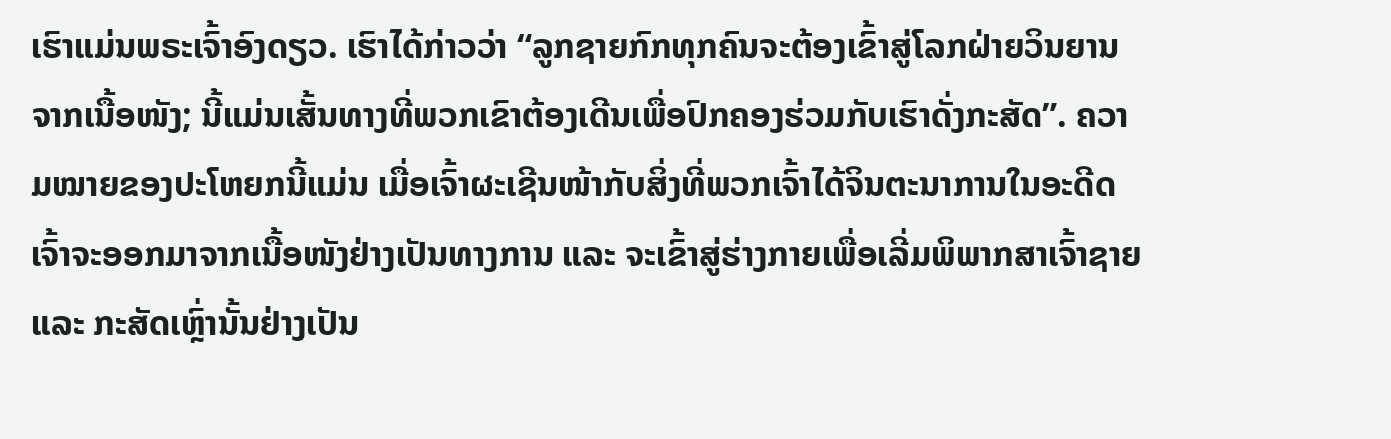ເຮົາແມ່ນພຣະເຈົ້າອົງດຽວ. ເຮົາໄດ້ກ່າວວ່າ “ລູກຊາຍກົກທຸກຄົນຈະຕ້ອງເຂົ້າສູ່ໂລກຝ່າຍວິນຍານຈາກເນື້ອໜັງ; ນີ້ແມ່ນເສັ້ນທາງທີ່ພວກເຂົາຕ້ອງເດີນເພື່ອປົກຄອງຮ່ວມກັບເຮົາດັ່ງກະສັດ”. ຄວາມໝາຍຂອງປະໂຫຍກນີ້ແມ່ນ ເມື່ອເຈົ້າຜະເຊີນໜ້າກັບສິ່ງທີ່ພວກເຈົ້າໄດ້ຈິນຕະນາການໃນອະດີດ ເຈົ້າຈະອອກມາຈາກເນື້ອໜັງຢ່າງເປັນທາງການ ແລະ ຈະເຂົ້າສູ່ຮ່າງກາຍເພື່ອເລີ່ມພິພາກສາເຈົ້າຊາຍ ແລະ ກະສັດເຫຼົ່ານັ້ນຢ່າງເປັນ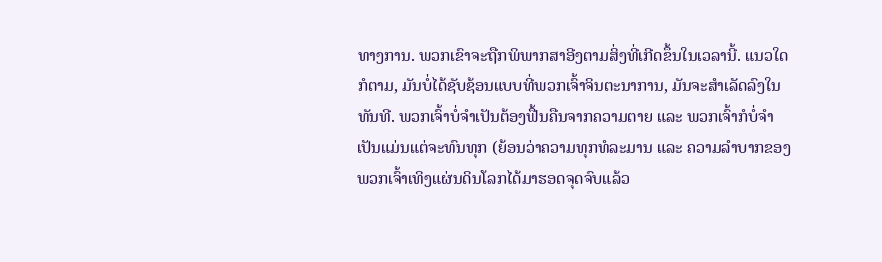ທາງການ. ພວກເຂົາຈະຖືກພິພາກສາອີງຕາມສິ່ງທີ່ເກີດຂຶ້ນໃນເວລານີ້. ແນວໃດກໍຕາມ, ມັນບໍ່ໄດ້ຊັບຊ້ອນແບບທີ່ພວກເຈົ້າຈິນຕະນາການ, ມັນຈະສຳເລັດລົງໃນທັນທີ. ພວກເຈົ້າບໍ່ຈຳເປັນຕ້ອງຟື້ນຄືນຈາກຄວາມຕາຍ ແລະ ພວກເຈົ້າກໍບໍ່ຈຳເປັນແມ່ນແຕ່ຈະທົນທຸກ (ຍ້ອນວ່າຄວາມທຸກທໍລະມານ ແລະ ຄວາມລຳບາກຂອງພວກເຈົ້າເທິງແຜ່ນດິນໂລກໄດ້ມາຮອດຈຸດຈົບແລ້ວ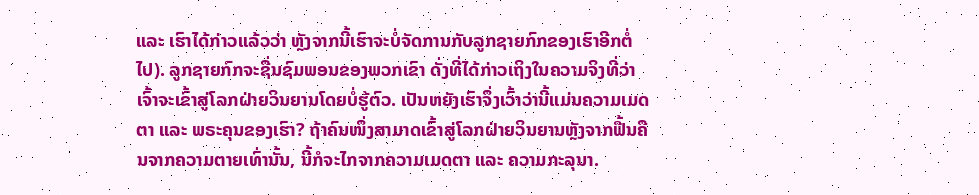ແລະ ເຮົາໄດ້ກ່າວແລ້ວວ່າ ຫຼັງຈາກນີ້ເຮົາຈະບໍ່ຈັດການກັບລູກຊາຍກົກຂອງເຮົາອີກຕໍ່ໄປ). ລູກຊາຍກົກຈະຊື່ນຊົມພອນຂອງພວກເຂົາ ດັ່ງທີ່ໄດ້ກ່າວເຖິງໃນຄວາມຈິງທີ່ວ່າ ເຈົ້າຈະເຂົ້າສູ່ໂລກຝ່າຍວິນຍານໂດຍບໍ່ຮູ້ຕົວ. ເປັນຫຍັງເຮົາຈຶ່ງເວົ້າວ່ານີ້ແມ່ນຄວາມເມດຕາ ແລະ ພຣະຄຸນຂອງເຮົາ? ຖ້າຄົນໜຶ່ງສາມາດເຂົ້າສູ່ໂລກຝ່າຍວິນຍານຫຼັງຈາກຟື້ນຄືນຈາກຄວາມຕາຍເທົ່ານັ້ນ, ນີ້ກໍຈະໄກຈາກຄວາມເມດຕາ ແລະ ຄວາມກະລຸນາ.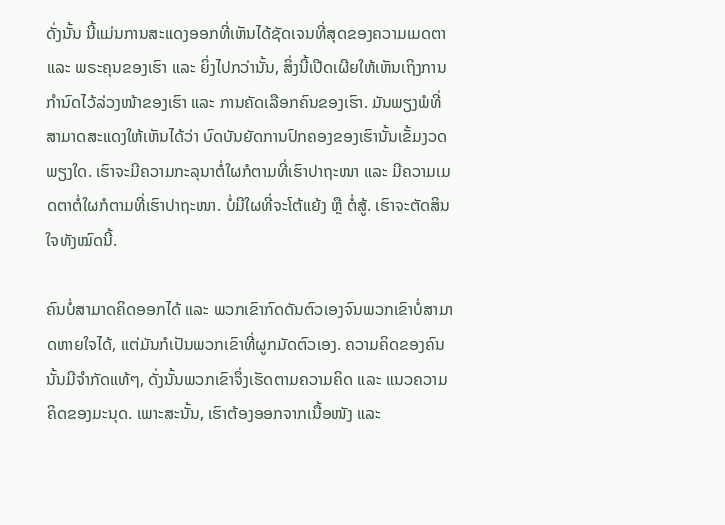ດັ່ງນັ້ນ ນີ້ແມ່ນການສະແດງອອກທີ່ເຫັນໄດ້ຊັດເຈນທີ່ສຸດຂອງຄວາມເມດຕາ ແລະ ພຣະຄຸນຂອງເຮົາ ແລະ ຍິ່ງໄປກວ່ານັ້ນ, ສິ່ງນີ້ເປີດເຜີຍໃຫ້ເຫັນເຖິງການກຳນົດໄວ້ລ່ວງໜ້າຂອງເຮົາ ແລະ ການຄັດເລືອກຄົນຂອງເຮົາ. ມັນພຽງພໍທີ່ສາມາດສະແດງໃຫ້ເຫັນໄດ້ວ່າ ບົດບັນຍັດການປົກຄອງຂອງເຮົານັ້ນເຂັ້ມງວດພຽງໃດ. ເຮົາຈະມີຄວາມກະລຸນາຕໍ່ໃຜກໍຕາມທີ່ເຮົາປາຖະໜາ ແລະ ມີຄວາມເມດຕາຕໍ່ໃຜກໍຕາມທີ່ເຮົາປາຖະໜາ. ບໍ່ມີໃຜທີ່ຈະໂຕ້ແຍ້ງ ຫຼື ຕໍ່ສູ້. ເຮົາຈະຕັດສິນໃຈທັງໝົດນີ້.

ຄົນບໍ່ສາມາດຄິດອອກໄດ້ ແລະ ພວກເຂົາກົດດັນຕົວເອງຈົນພວກເຂົາບໍ່ສາມາດຫາຍໃຈໄດ້, ແຕ່ມັນກໍເປັນພວກເຂົາທີ່ຜູກມັດຕົວເອງ. ຄວາມຄິດຂອງຄົນນັ້ນມີຈຳກັດແທ້ໆ, ດັ່ງນັ້ນພວກເຂົາຈຶ່ງເຮັດຕາມຄວາມຄິດ ແລະ ແນວຄວາມຄິດຂອງມະນຸດ. ເພາະສະນັ້ນ, ເຮົາຕ້ອງອອກຈາກເນື້ອໜັງ ແລະ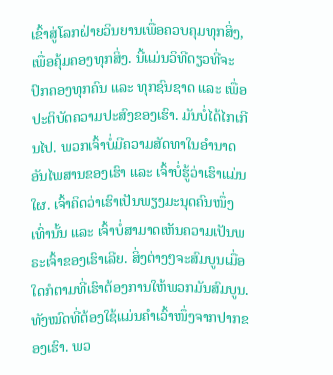ເຂົ້າສູ່ໂລກຝ່າຍວິນຍານເພື່ອຄວບຄຸມທຸກສິ່ງ, ເພື່ອຄຸ້ມຄອງທຸກສິ່ງ. ນີ້ແມ່ນວິທີດຽວທີ່ຈະປົກຄອງທຸກຄົນ ແລະ ທຸກຊົນຊາດ ແລະ ເພື່ອປະຕິບັດຄວາມປະສົງຂອງເຮົາ. ມັນບໍ່ໄດ້ໄກເກີນໄປ. ພວກເຈົ້າບໍ່ມີຄວາມສັດທາໃນອຳນາດອັນໄພສານຂອງເຮົາ ແລະ ເຈົ້າບໍ່ຮູ້ວ່າເຮົາແມ່ນໃຜ. ເຈົ້າຄິດວ່າເຮົາເປັນພຽງມະນຸດຄົນໜຶ່ງເທົ່ານັ້ນ ແລະ ເຈົ້າບໍ່ສາມາດເຫັນຄວາມເປັນພຣະເຈົ້າຂອງເຮົາເລີຍ. ສິ່ງຕ່າງໆຈະສົມບູນເມື່ອໃດກໍຕາມທີ່ເຮົາຕ້ອງການໃຫ້ພວກມັນສົມບູນ. ທັງໝົດທີ່ຕ້ອງໃຊ້ແມ່ນຄຳເວົ້າໜຶ່ງຈາກປາກຂອງເຮົາ. ພວ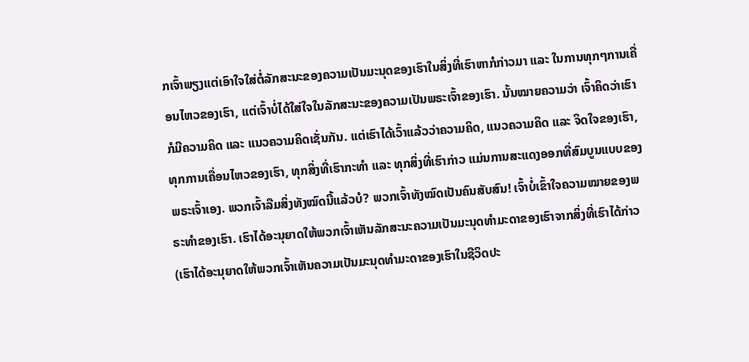ກເຈົ້າພຽງແຕ່ເອົາໃຈໃສ່ຕໍ່ລັກສະນະຂອງຄວາມເປັນມະນຸດຂອງເຮົາໃນສິ່ງທີ່ເຮົາຫາກໍກ່າວມາ ແລະ ໃນການທຸກໆການເຄື່ອນໄຫວຂອງເຮົາ, ແຕ່ເຈົ້າບໍ່ໄດ້ໃສ່ໃຈໃນລັກສະນະຂອງຄວາມເປັນພຣະເຈົ້າຂອງເຮົາ. ນັ້ນໝາຍຄວາມວ່າ ເຈົ້າຄິດວ່າເຮົາກໍມີຄວາມຄິດ ແລະ ແນວຄວາມຄິດເຊັ່ນກັນ. ແຕ່ເຮົາໄດ້ເວົ້າແລ້ວວ່າຄວາມຄິດ, ແນວຄວາມຄິດ ແລະ ຈິດໃຈຂອງເຮົາ, ທຸກການເຄື່ອນໄຫວຂອງເຮົາ, ທຸກສິ່ງທີ່ເຮົາກະທຳ ແລະ ທຸກສິ່ງທີ່ເຮົາກ່າວ ແມ່ນການສະແດງອອກທີ່ສົມບູນແບບຂອງພຣະເຈົ້າເອງ. ພວກເຈົ້າລືມສິ່ງທັງໝົດນີ້ແລ້ວບໍ? ພວກເຈົ້າທັງໝົດເປັນຄົນສັບສົນ! ເຈົ້າບໍ່ເຂົ້າໃຈຄວາມໝາຍຂອງພຣະທຳຂອງເຮົາ. ເຮົາໄດ້ອະນຸຍາດໃຫ້ພວກເຈົ້າເຫັນລັກສະນະຄວາມເປັນມະນຸດທຳມະດາຂອງເຮົາຈາກສິ່ງທີ່ເຮົາໄດ້ກ່າວ (ເຮົາໄດ້ອະນຸຍາດໃຫ້ພວກເຈົ້າເຫັນຄວາມເປັນມະນຸດທຳມະດາຂອງເຮົາໃນຊີວິດປະ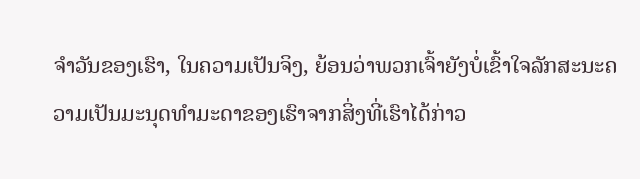ຈຳວັນຂອງເຮົາ, ໃນຄວາມເປັນຈິງ, ຍ້ອນວ່າພວກເຈົ້າຍັງບໍ່ເຂົ້າໃຈລັກສະນະຄວາມເປັນມະນຸດທຳມະດາຂອງເຮົາຈາກສິ່ງທີ່ເຮົາໄດ້ກ່າວ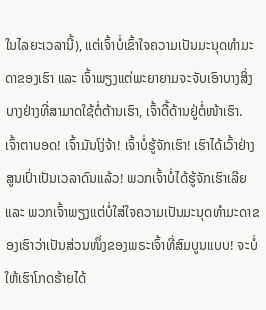ໃນໄລຍະເວລານີ້), ແຕ່ເຈົ້າບໍ່ເຂົ້າໃຈຄວາມເປັນມະນຸດທຳມະດາຂອງເຮົາ ແລະ ເຈົ້າພຽງແຕ່ພະຍາຍາມຈະຈັບເອົາບາງສິ່ງບາງຢ່າງທີ່ສາມາດໃຊ້ຕໍ່ຕ້ານເຮົາ, ເຈົ້າດື້ດ້ານຢູ່ຕໍ່ໜ້າເຮົາ. ເຈົ້າຕາບອດ! ເຈົ້າມັນໂງ່ຈ້າ! ເຈົ້າບໍ່ຮູ້ຈັກເຮົາ! ເຮົາໄດ້ເວົ້າຢ່າງສູນເປົ່າເປັນເວລາດົນແລ້ວ! ພວກເຈົ້າບໍ່ໄດ້ຮູ້ຈັກເຮົາເລີຍ ແລະ ພວກເຈົ້າພຽງແຕ່ບໍ່ໃສ່ໃຈຄວາມເປັນມະນຸດທຳມະດາຂອງເຮົາວ່າເປັນສ່ວນໜຶ່ງຂອງພຣະເຈົ້າທີ່ສົມບູນແບບ! ຈະບໍ່ໃຫ້ເຮົາໂກດຮ້າຍໄດ້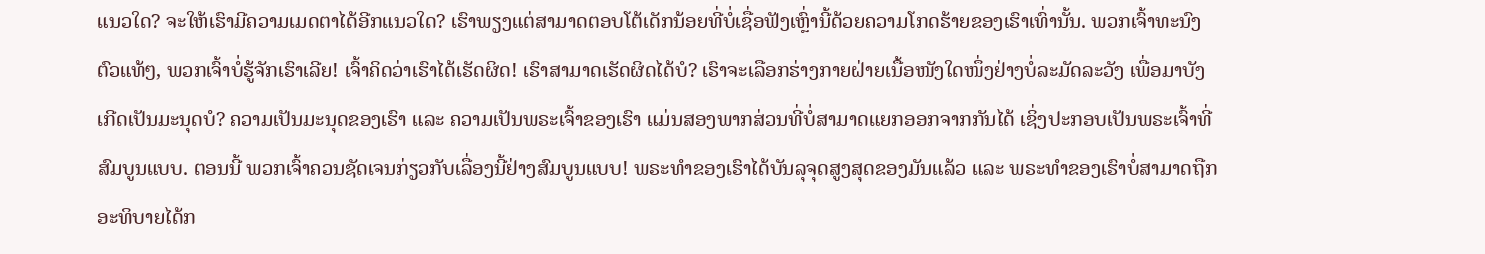ແນວໃດ? ຈະໃຫ້ເຮົາມີຄວາມເມດຕາໄດ້ອີກແນວໃດ? ເຮົາພຽງແຕ່ສາມາດຕອບໂຕ້ເດັກນ້ອຍທີ່ບໍ່ເຊື່ອຟັງເຫຼົ່ານີ້ດ້ວຍຄວາມໂກດຮ້າຍຂອງເຮົາເທົ່ານັ້ນ. ພວກເຈົ້າທະນົງຕົວແທ້ໆ, ພວກເຈົ້າບໍ່ຮູ້ຈັກເຮົາເລີຍ! ເຈົ້າຄິດວ່າເຮົາໄດ້ເຮັດຜິດ! ເຮົາສາມາດເຮັດຜິດໄດ້ບໍ? ເຮົາຈະເລືອກຮ່າງກາຍຝ່າຍເນື້ອໜັງໃດໜຶ່ງຢ່າງບໍ່ລະມັດລະວັງ ເພື່ອມາບັງເກີດເປັນມະນຸດບໍ? ຄວາມເປັນມະນຸດຂອງເຮົາ ແລະ ຄວາມເປັນພຣະເຈົ້າຂອງເຮົາ ແມ່ນສອງພາກສ່ວນທີ່ບໍ່ສາມາດແຍກອອກຈາກກັນໄດ້ ເຊິ່ງປະກອບເປັນພຣະເຈົ້າທີ່ສົມບູນແບບ. ຕອນນີ້ ພວກເຈົ້າຄວນຊັດເຈນກ່ຽວກັບເລື່ອງນີ້ຢ່າງສົມບູນແບບ! ພຣະທຳຂອງເຮົາໄດ້ບັນລຸຈຸດສູງສຸດຂອງມັນແລ້ວ ແລະ ພຣະທຳຂອງເຮົາບໍ່ສາມາດຖືກອະທິບາຍໄດ້ກ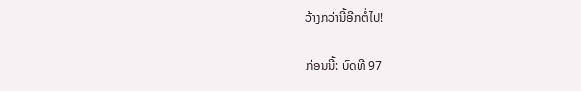ວ້າງກວ່ານີ້ອີກຕໍ່ໄປ!

ກ່ອນນີ້: ບົດທີ 97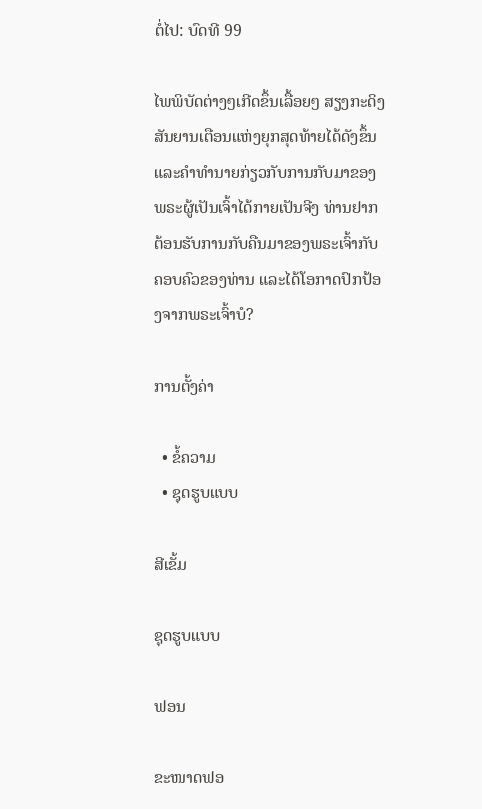ຕໍ່ໄປ: ບົດທີ 99

ໄພພິບັດຕ່າງໆເກີດຂຶ້ນເລື້ອຍໆ ສຽງກະດິງສັນຍານເຕືອນແຫ່ງຍຸກສຸດທ້າຍໄດ້ດັງຂຶ້ນ ແລະຄໍາທໍານາຍກ່ຽວກັບການກັບມາຂອງພຣະຜູ້ເປັນເຈົ້າໄດ້ກາຍເປັນຈີງ ທ່ານຢາກຕ້ອນຮັບການກັບຄືນມາຂອງພຣະເຈົ້າກັບຄອບຄົວຂອງທ່ານ ແລະໄດ້ໂອກາດປົກປ້ອງຈາກພຣະເຈົ້າບໍ?

ການຕັ້ງຄ່າ

  • ຂໍ້ຄວາມ
  • ຊຸດຮູບແບບ

ສີເຂັ້ມ

ຊຸດຮູບແບບ

ຟອນ

ຂະໜາດຟອ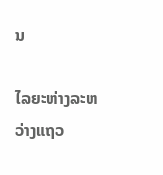ນ

ໄລຍະຫ່າງລະຫວ່າງແຖວ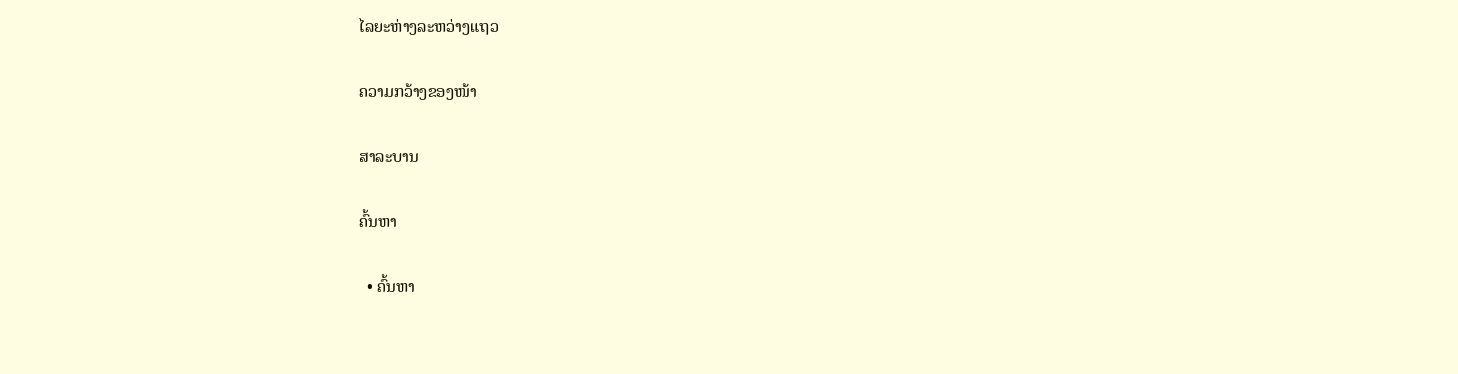ໄລຍະຫ່າງລະຫວ່າງແຖວ

ຄວາມກວ້າງຂອງໜ້າ

ສາລະບານ

ຄົ້ນຫາ

  • ຄົ້ນຫາ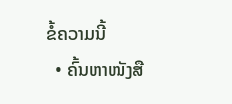ຂໍ້ຄວາມນີ້
  • ຄົ້ນຫາໜັງສື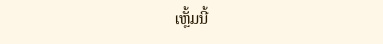ເຫຼັ້ມນີ້